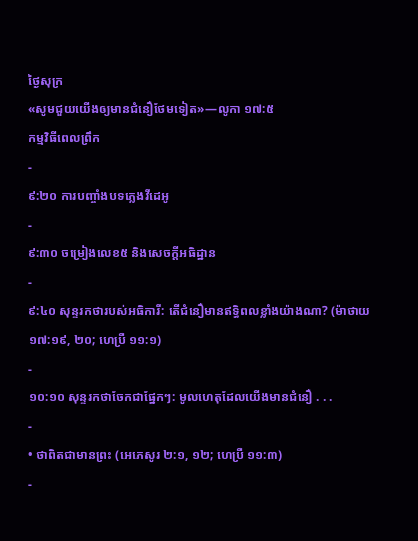ថ្ងៃសុក្រ
«សូមជួយយើងឲ្យមានជំនឿថែមទៀត»—លូកា ១៧:៥
កម្មវិធីពេលព្រឹក
-
៩:២០ ការបញ្ចាំងបទភ្លេងវីដេអូ
-
៩:៣០ ចម្រៀងលេខ៥ និងសេចក្ដីអធិដ្ឋាន
-
៩:៤០ សុន្ទរកថារបស់អធិការី: តើជំនឿមានឥទ្ធិពលខ្លាំងយ៉ាងណា? (ម៉ាថាយ ១៧:១៩, ២០; ហេប្រឺ ១១:១)
-
១០:១០ សុន្ទរកថាចែកជាផ្នែកៗ: មូលហេតុដែលយើងមានជំនឿ . . .
-
• ថាពិតជាមានព្រះ (អេភេសូរ ២:១, ១២; ហេប្រឺ ១១:៣)
-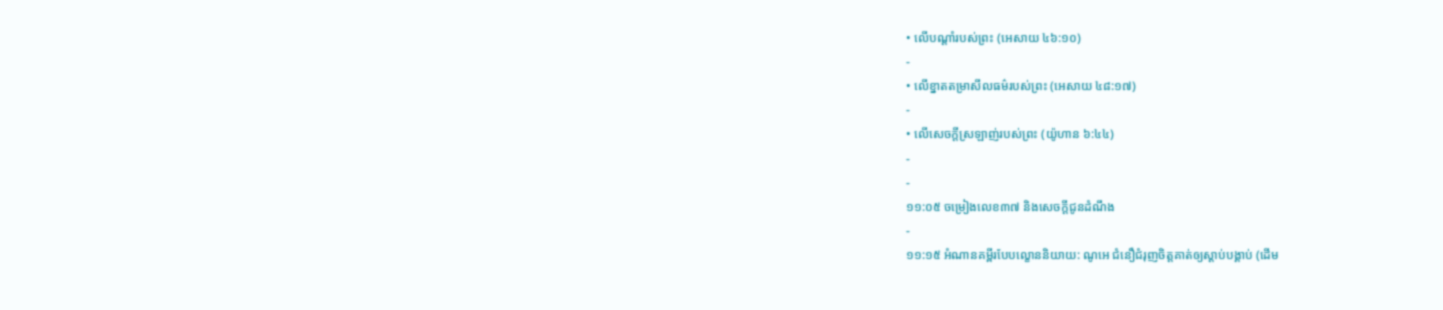• លើបណ្ដាំរបស់ព្រះ (អេសាយ ៤៦:១០)
-
• លើខ្នាតតម្រាសីលធម៌របស់ព្រះ (អេសាយ ៤៨:១៧)
-
• លើសេចក្ដីស្រឡាញ់របស់ព្រះ (យ៉ូហាន ៦:៤៤)
-
-
១១:០៥ ចម្រៀងលេខ៣៧ និងសេចក្ដីជូនដំណឹង
-
១១:១៥ អំណានគម្ពីរបែបល្ខោននិយាយ: ណូអេ ជំនឿជំរុញចិត្តគាត់ឲ្យស្ដាប់បង្គាប់ (ដើម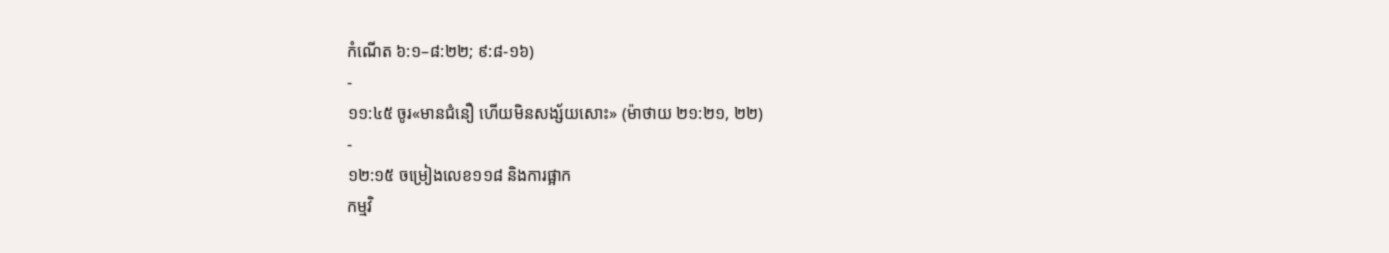កំណើត ៦:១–៨:២២; ៩:៨-១៦)
-
១១:៤៥ ចូរ«មានជំនឿ ហើយមិនសង្ស័យសោះ» (ម៉ាថាយ ២១:២១, ២២)
-
១២:១៥ ចម្រៀងលេខ១១៨ និងការផ្អាក
កម្មវិ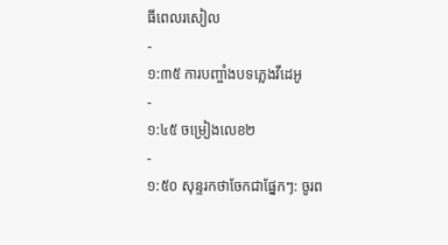ធីពេលរសៀល
-
១:៣៥ ការបញ្ចាំងបទភ្លេងវីដេអូ
-
១:៤៥ ចម្រៀងលេខ២
-
១:៥០ សុន្ទរកថាចែកជាផ្នែកៗ: ចូរព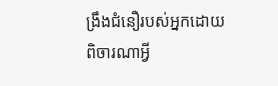ង្រឹងជំនឿរបស់អ្នកដោយពិចារណាអ្វី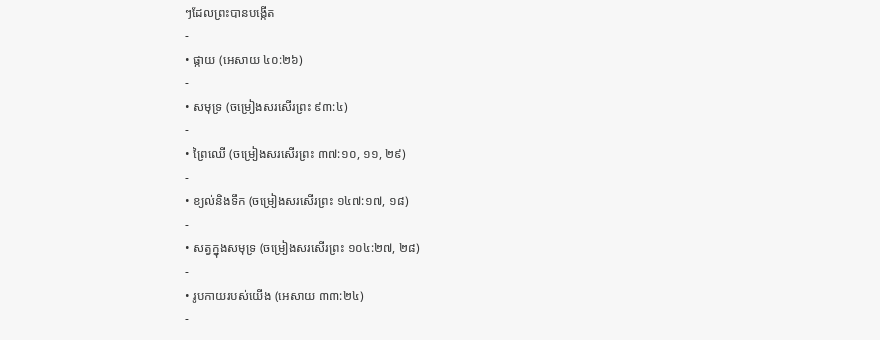ៗដែលព្រះបានបង្កើត
-
• ផ្កាយ (អេសាយ ៤០:២៦)
-
• សមុទ្រ (ចម្រៀងសរសើរព្រះ ៩៣:៤)
-
• ព្រៃឈើ (ចម្រៀងសរសើរព្រះ ៣៧:១០, ១១, ២៩)
-
• ខ្យល់និងទឹក (ចម្រៀងសរសើរព្រះ ១៤៧:១៧, ១៨)
-
• សត្វក្នុងសមុទ្រ (ចម្រៀងសរសើរព្រះ ១០៤:២៧, ២៨)
-
• រូបកាយរបស់យើង (អេសាយ ៣៣:២៤)
-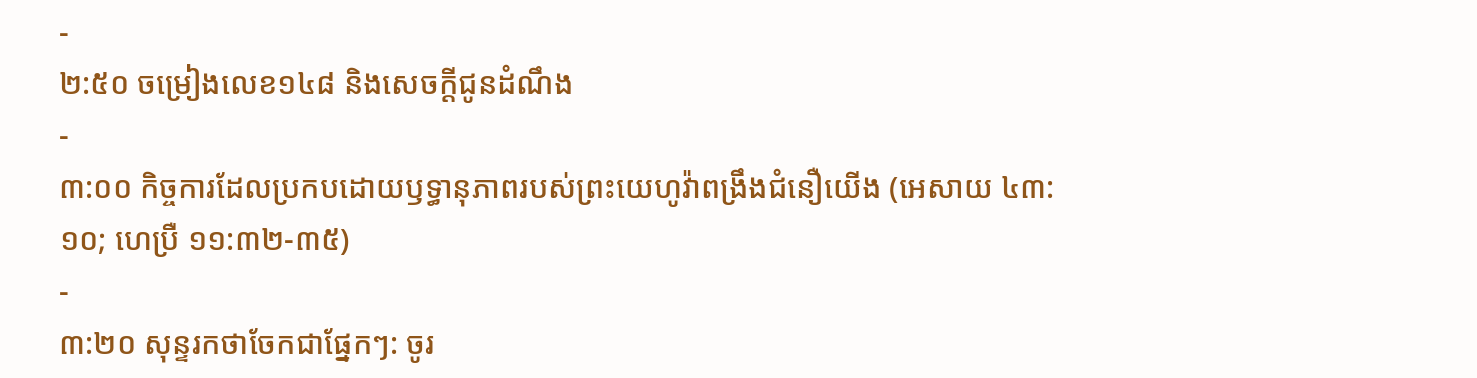-
២:៥០ ចម្រៀងលេខ១៤៨ និងសេចក្ដីជូនដំណឹង
-
៣:០០ កិច្ចការដែលប្រកបដោយឫទ្ធានុភាពរបស់ព្រះយេហូវ៉ាពង្រឹងជំនឿយើង (អេសាយ ៤៣:១០; ហេប្រឺ ១១:៣២-៣៥)
-
៣:២០ សុន្ទរកថាចែកជាផ្នែកៗ: ចូរ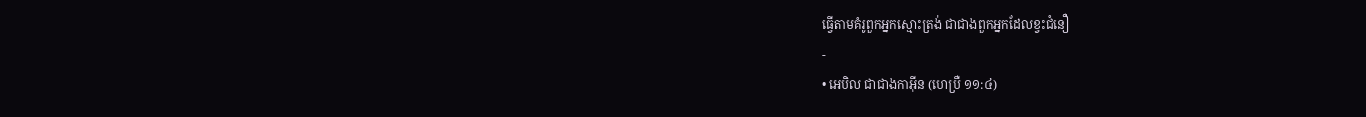ធ្វើតាមគំរូពួកអ្នកស្មោះត្រង់ ជាជាងពួកអ្នកដែលខ្វះជំនឿ
-
• អេបិល ជាជាងកាអ៊ីន (ហេប្រឺ ១១:៤)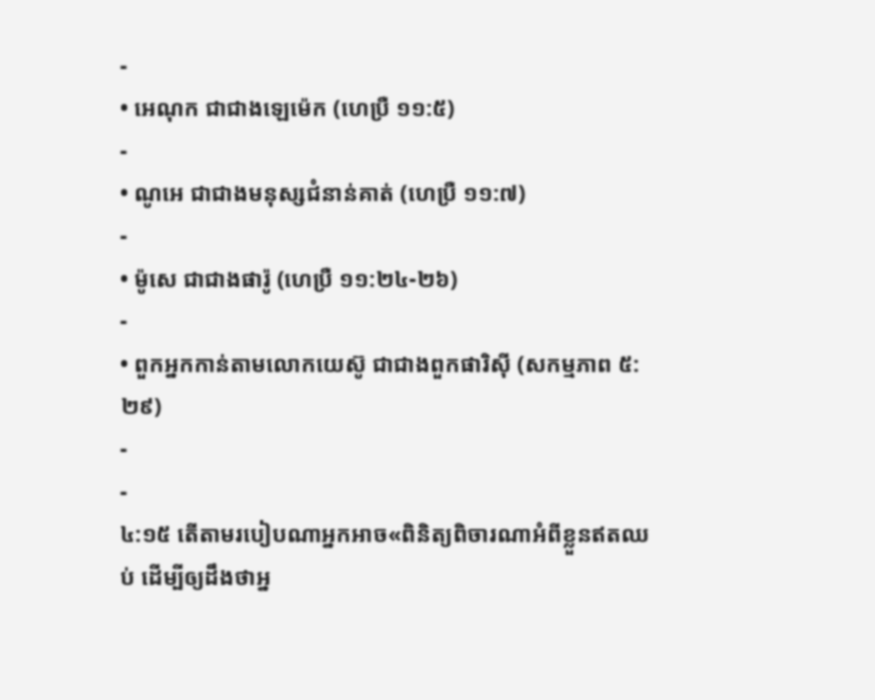-
• អេណុក ជាជាងឡេម៉េក (ហេប្រឺ ១១:៥)
-
• ណូអេ ជាជាងមនុស្សជំនាន់គាត់ (ហេប្រឺ ១១:៧)
-
• ម៉ូសេ ជាជាងផារ៉ូ (ហេប្រឺ ១១:២៤-២៦)
-
• ពួកអ្នកកាន់តាមលោកយេស៊ូ ជាជាងពួកផារិស៊ី (សកម្មភាព ៥:២៩)
-
-
៤:១៥ តើតាមរបៀបណាអ្នកអាច«ពិនិត្យពិចារណាអំពីខ្លួនឥតឈប់ ដើម្បីឲ្យដឹងថាអ្ន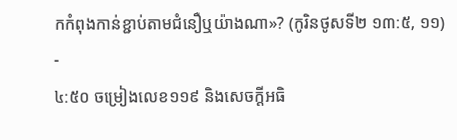កកំពុងកាន់ខ្ជាប់តាមជំនឿឬយ៉ាងណា»? (កូរិនថូសទី២ ១៣:៥, ១១)
-
៤:៥០ ចម្រៀងលេខ១១៩ និងសេចក្ដីអធិ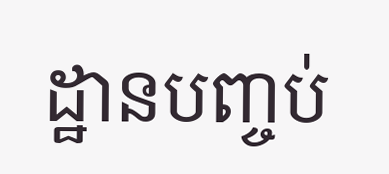ដ្ឋានបញ្ចប់